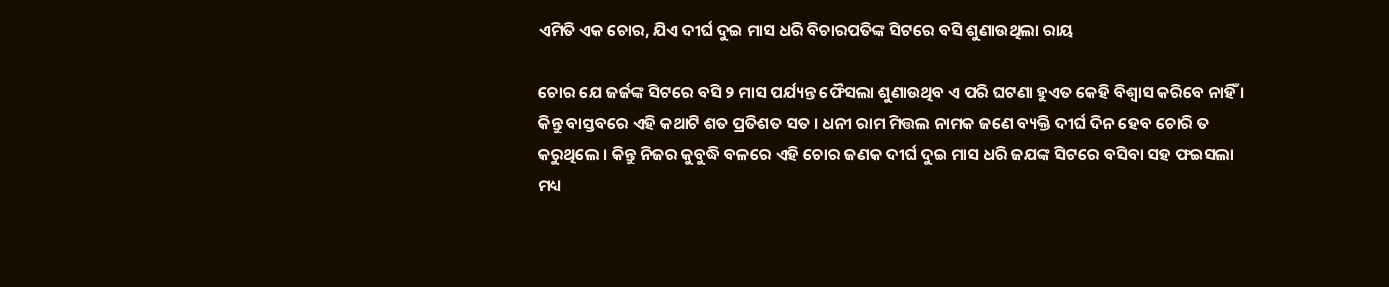ଏମିତି ଏକ ଚୋର, ଯିଏ ଦୀର୍ଘ ଦୁଇ ମାସ ଧରି ବିଚାରପତିଙ୍କ ସିଟରେ ବସି ଶୁଣାଉଥିଲା ରାୟ

ଚୋର ଯେ ଜର୍ଜଙ୍କ ସିଟରେ ବସି ୨ ମାସ ପର୍ଯ୍ୟନ୍ତ ଫୈସଲା ଶୁଣାଉଥିବ ଏ ପରି ଘଟଣା ହୁଏତ କେହି ବିଶ୍ୱାସ କରିବେ ନାହିଁ । କିନ୍ତୁ ବାସ୍ତବରେ ଏହି କଥାଟି ଶତ ପ୍ରତିଶତ ସତ । ଧନୀ ରାମ ମିତ୍ତଲ ନାମକ ଜଣେ ବ୍ୟକ୍ତି ଦୀର୍ଘ ଦିନ ହେବ ଚୋରି ତ କରୁଥିଲେ । କିନ୍ତୁ ନିଜର କୁବୁଦ୍ଧି ବଳରେ ଏହି ଚୋର ଜଣକ ଦୀର୍ଘ ଦୁଇ ମାସ ଧରି ଜଯଙ୍କ ସିଟରେ ବସିବା ସହ ଫଇସଲା ମଧ୍ୟ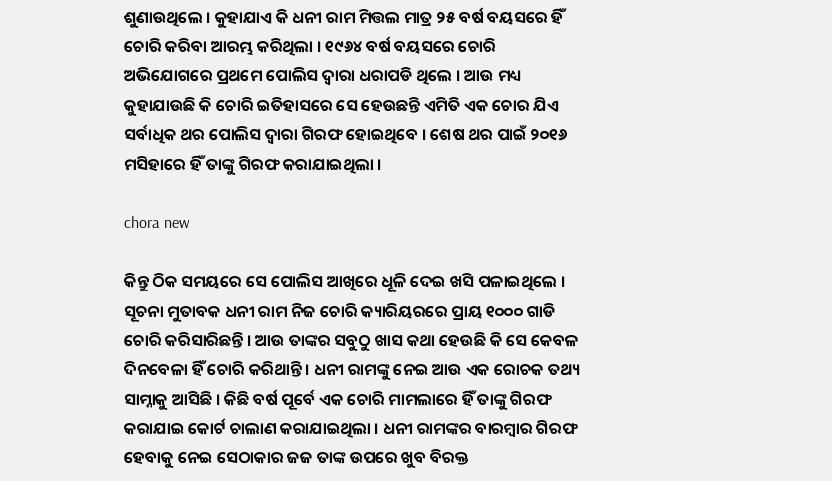ଶୁଣାଉଥିଲେ । କୁହାଯାଏ କି ଧନୀ ରାମ ମିତ୍ତଲ ମାତ୍ର ୨୫ ବର୍ଷ ବୟସରେ ହିଁ ଚୋରି କରିବା ଆରମ୍ଭ କରିଥିଲା । ୧୯୬୪ ବର୍ଷ ବୟସରେ ଚୋରି ଅଭିଯୋଗରେ ପ୍ରଥମେ ପୋଲିସ ଦ୍ୱାରା ଧରାପଡି ଥିଲେ । ଆଉ ମଧ୍ୟ କୁହାଯାଉଛି କି ଚୋରି ଇତିହାସରେ ସେ ହେଉଛନ୍ତି ଏମିତି ଏକ ଚୋର ଯିଏ ସର୍ବାଧିକ ଥର ପୋଲିସ ଦ୍ୱାରା ଗିରଫ ହୋଇଥିବେ । ଶେଷ ଥର ପାଇଁ ୨୦୧୬ ମସିହାରେ ହିଁ ତାଙ୍କୁ ଗିରଫ କରାଯାଇଥିଲା ।

chora new

କିନ୍ତୁ ଠିକ ସମୟରେ ସେ ପୋଲିସ ଆଖିରେ ଧୂଳି ଦେଇ ଖସି ପଳାଇଥିଲେ । ସୂଚନା ମୁତାବକ ଧନୀ ରାମ ନିଜ ଚୋରି କ୍ୟାରିୟରରେ ପ୍ରାୟ ୧୦୦୦ ଗାଡି ଚୋରି କରିସାରିଛନ୍ତି । ଆଉ ତାଙ୍କର ସବୁଠୁ ଖାସ କଥା ହେଉଛି କି ସେ କେବଳ ଦିନବେଳା ହିଁ ଚୋରି କରିଥାନ୍ତି । ଧନୀ ରାମଙ୍କୁ ନେଇ ଆଉ ଏକ ରୋଚକ ତଥ୍ୟ ସାମ୍ନାକୁ ଆସିଛି । କିଛି ବର୍ଷ ପୂର୍ବେ ଏକ ଚୋରି ମାମଲାରେ ହିଁ ତାଙ୍କୁ ଗିରଫ କରାଯାଇ କୋର୍ଟ ଚାଲାଣ କରାଯାଇଥିଲା । ଧନୀ ରାମଙ୍କର ବାରମ୍ବାର ଗିରଫ ହେବାକୁ ନେଇ ସେଠାକାର ଜଜ ତାଙ୍କ ଉପରେ ଖୁବ ବିରକ୍ତ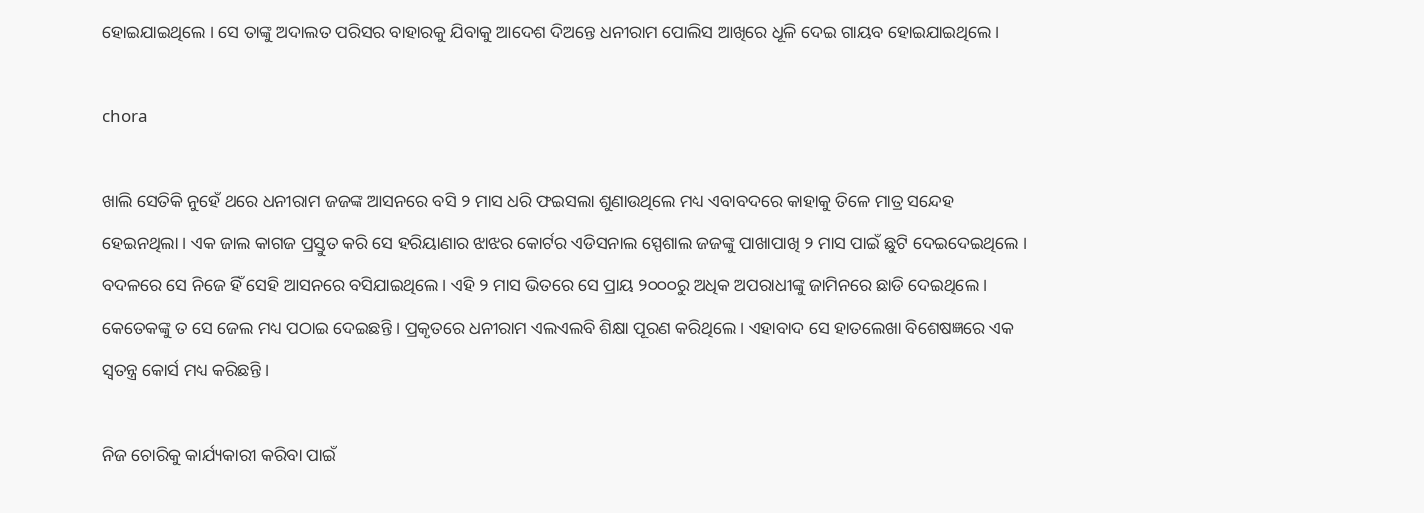ହୋଇଯାଇଥିଲେ । ସେ ତାଙ୍କୁ ଅଦାଲତ ପରିସର ବାହାରକୁ ଯିବାକୁ ଆଦେଶ ଦିଅନ୍ତେ ଧନୀରାମ ପୋଲିସ ଆଖିରେ ଧୂଳି ଦେଇ ଗାୟବ ହୋଇଯାଇଥିଲେ ।

chora

ଖାଲି ସେତିକି ନୁହେଁ ଥରେ ଧନୀରାମ ଜଜଙ୍କ ଆସନରେ ବସି ୨ ମାସ ଧରି ଫଇସଲା ଶୁଣାଉଥିଲେ ମଧ୍ୟ ଏବାବଦରେ କାହାକୁ ତିଳେ ମାତ୍ର ସନ୍ଦେହ ହେଇନଥିଲା । ଏକ ଜାଲ କାଗଜ ପ୍ରସ୍ତୁତ କରି ସେ ହରିୟାଣାର ଝାଝର କୋର୍ଟର ଏଡିସନାଲ ସ୍ପେଶାଲ ଜଜଙ୍କୁ ପାଖାପାଖି ୨ ମାସ ପାଇଁ ଛୁଟି ଦେଇଦେଇଥିଲେ । ବଦଳରେ ସେ ନିଜେ ହିଁ ସେହି ଆସନରେ ବସିଯାଇଥିଲେ । ଏହି ୨ ମାସ ଭିତରେ ସେ ପ୍ରାୟ ୨୦୦୦ରୁ ଅଧିକ ଅପରାଧୀଙ୍କୁ ଜାମିନରେ ଛାଡି ଦେଇଥିଲେ । କେତେକଙ୍କୁ ତ ସେ ଜେଲ ମଧ୍ୟ ପଠାଇ ଦେଇଛନ୍ତି । ପ୍ରକୃତରେ ଧନୀରାମ ଏଲଏଲବି ଶିକ୍ଷା ପୂରଣ କରିଥିଲେ । ଏହାବାଦ ସେ ହାତଲେଖା ବିଶେଷଜ୍ଞରେ ଏକ ସ୍ୱତନ୍ତ୍ର କୋର୍ସ ମଧ୍ୟ କରିଛନ୍ତି ।

ନିଜ ଚୋରିକୁ କାର୍ଯ୍ୟକାରୀ କରିବା ପାଇଁ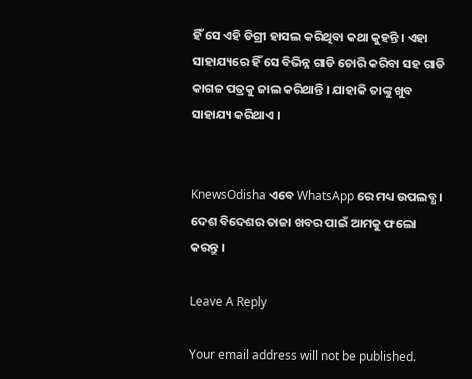ହିଁ ସେ ଏହି ଡିଗ୍ରୀ ହାସଲ କରିଥିବା କଥା କୁହନ୍ତି । ଏହା ସାହାଯ୍ୟରେ ହିଁ ସେ ବିଭିନ୍ନ ଗାଡି ଚୋରି କରିବା ସହ ଗାଡି କାଗଜ ପତ୍ରକୁ ଜାଲ କରିଥାନ୍ତି । ଯାହାକି ତାଙ୍କୁ ଖୁବ ସାହାଯ୍ୟ କରିଥାଏ ।


KnewsOdisha ଏବେ WhatsApp ରେ ମଧ୍ୟ ଉପଲବ୍ଧ । ଦେଶ ବିଦେଶର ତାଜା ଖବର ପାଇଁ ଆମକୁ ଫଲୋ କରନ୍ତୁ ।

Leave A Reply

Your email address will not be published.